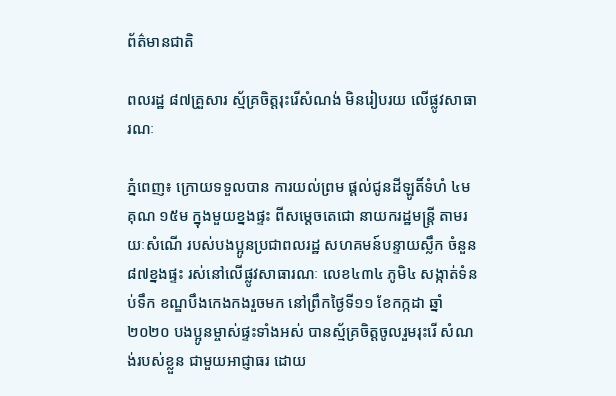ព័ត៌មានជាតិ

ពលរដ្ឋ ៨៧គ្រួសារ ស្ម័គ្រចិត្តរុះរើសំណង់ មិនរៀបរយ លើផ្លូវសាធារណៈ

ភ្នំពេញ៖ ក្រោយទទួលបាន ការយល់ព្រម ផ្តល់ជូនដីឡូតិ៍ទំហំ ៤ម គុណ ១៥ម ក្នុងមួយខ្នងផ្ទះ ពីសម្តេចតេជោ នាយករដ្ឋមន្ត្រី តាមរយៈសំណើ របស់បងប្អូនប្រជាពលរដ្ឋ សហគមន៍បន្ទាយស្លឹក ចំនួន ៨៧ខ្នងផ្ទះ រស់នៅលើផ្លូវសាធារណៈ លេខ៤៣៤ ភូមិ៤ សង្កាត់ទំនប់ទឹក ខណ្ឌបឹងកេងកងរួចមក នៅព្រឹកថ្ងៃទី១១ ខែកក្កដា ឆ្នាំ២០២០ បងប្អូនម្ចាស់ផ្ទះទាំងអស់ បានស្ម័គ្រចិត្តចូលរួមរុះរើ សំណង់របស់ខ្លួន ជាមួយអាជ្ញាធរ ដោយ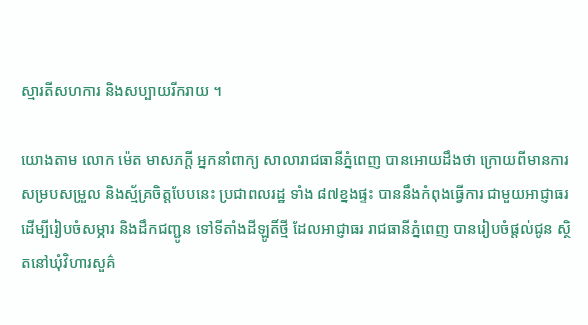ស្មារតីសហការ និងសប្បាយរីករាយ ។

យោងតាម លោក ម៉េត មាសភក្តី អ្នកនាំពាក្យ សាលារាជធានីភ្នំពេញ បានអោយដឹងថា ក្រោយពីមានការសម្របសម្រួល និងស្ម័គ្រចិត្តបែបនេះ ប្រជាពលរដ្ឋ ទាំង ៨៧ខ្នងផ្ទះ បាននឹងកំពុងធ្វើការ ជាមួយអាជ្ញាធរ ដើម្បីរៀបចំសម្ភារ និងដឹកជញ្ជូន ទៅទីតាំងដីឡូតិ៍ថ្មី ដែលអាជ្ញាធរ រាជធានីភ្នំពេញ បានរៀបចំផ្តល់ជូន ស្ថិតនៅឃុំវិហារសួគ៌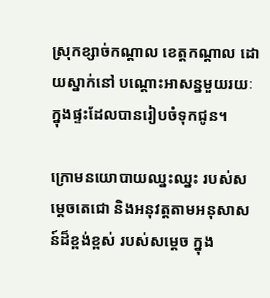ស្រុកខ្សាច់កណ្តាល ខេត្តកណ្តាល ដោយស្នាក់នៅ បណ្តោះអាសន្នមួយរយៈ ក្នុងផ្ទះដែលបានរៀបចំទុកជូន។

ក្រោមនយោបាយឈ្នះឈ្នះ របស់សម្តេចតេជោ និងអនុវត្តតាមអនុសាសន៍ដ៏ខ្ពង់ខ្ពស់ របស់សម្តេច ក្នុង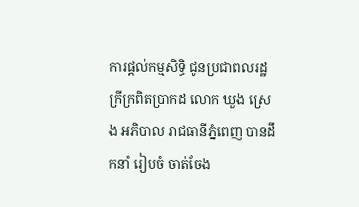ការផ្តល់កម្មសិទ្ធិ ជូនប្រជាពលរដ្ឋក្រីក្រពិតប្រាកដ លោក ឃួង ស្រេង អភិបាល រាជធានីភ្នំពេញ បានដឹកនាំ រៀបចំ ចាត់ចែង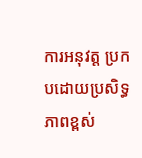ការអនុវត្ត ប្រកបដោយប្រសិទ្ធភាពខ្ពស់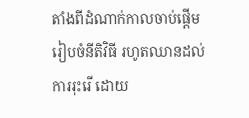តាំងពីដំណាក់កាលចាប់ផ្តើម រៀបចំនីតិវិធី រហូតឈានដល់ការរុះរើ ដោយ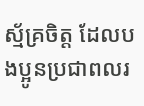ស្ម័គ្រចិត្ត ដែលបងប្អូនប្រជាពលរ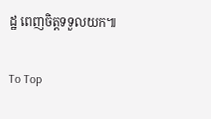ដ្ឋ ពេញចិត្តទទួលយក៕

To Top